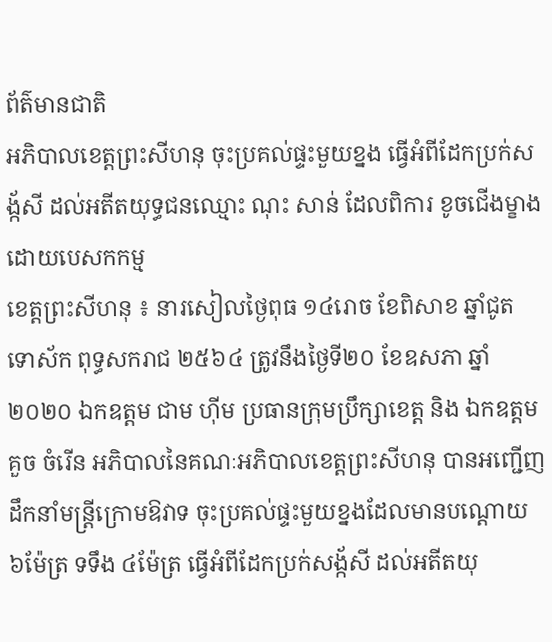ព័ត៌មានជាតិ
អភិបាលខេត្តព្រះសីហនុ ចុះប្រគល់ផ្ទះមួយខ្នង ធ្វើអំពីដែកប្រក់សង្ក័សី ដល់អតីតយុទ្ធជនឈ្មោះ ណុះ សាន់ ដែលពិការ ខូចជើងម្ខាងដោយបេសកកម្ម
ខេត្តព្រះសីហនុ ៖ នារសៀលថ្ងៃពុធ ១៤រោច ខែពិសាខ ឆ្នាំជូត ទោស័ក ពុទ្ធសករាជ ២៥៦៤ ត្រូវនឹងថ្ងៃទី២០ ខែឧសភា ឆ្នាំ២០២០ ឯកឧត្តម ជាម ហ៊ីម ប្រធានក្រុមប្រឹក្សាខេត្ត និង ឯកឧត្តម គួច ចំរើន អភិបាលនៃគណៈអភិបាលខេត្តព្រះសីហនុ បានអញ្ជើញដឹកនាំមន្រ្តីក្រោមឱវាទ ចុះប្រគល់ផ្ទះមួយខ្នងដែលមានបណ្តោយ ៦ម៉ែត្រ ទទឹង ៤ម៉ែត្រ ធ្វើអំពីដែកប្រក់សង្ក័សី ដល់អតីតយុ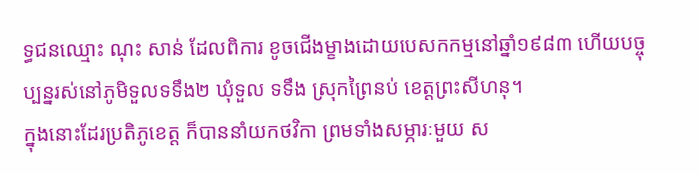ទ្ធជនឈ្មោះ ណុះ សាន់ ដែលពិការ ខូចជើងម្ខាងដោយបេសកកម្មនៅឆ្នាំ១៩៨៣ ហើយបច្ចុប្បន្នរស់នៅភូមិទួលទទឹង២ ឃុំទួល ទទឹង ស្រុកព្រៃនប់ ខេត្តព្រះសីហនុ។
ក្នុងនោះដែរប្រតិភូខេត្ត ក៏បាននាំយកថវិកា ព្រមទាំងសម្ភារៈមួយ ស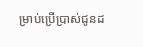ម្រាប់ប្រើប្រាស់ជូនដ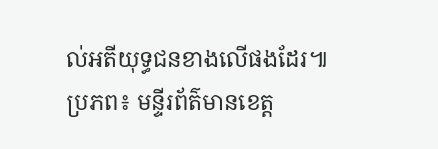ល់អតីយុទ្ធជនខាងលើផងដែរ៕ ប្រភព៖ មន្ទីរព័ត៌មានខេត្ត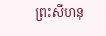ព្រះសីហនុ